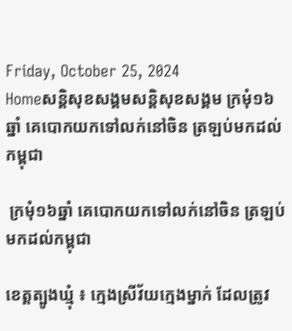Friday, October 25, 2024
Homeសន្ដិសុខសង្គមសន្តិសុខសង្គម ក្រមុំ១៦ឆ្នាំ គេបោកយកទៅលក់នៅចិន ត្រឡប់មកដល់កម្ពុជា

 ក្រមុំ១៦ឆ្នាំ គេបោកយកទៅលក់នៅចិន ត្រឡប់មកដល់កម្ពុជា

ខេត្តត្បូងឃ្មុំ ៖ ក្មេងស្រីវ័យក្មេងម្នាក់ ដែលត្រូវ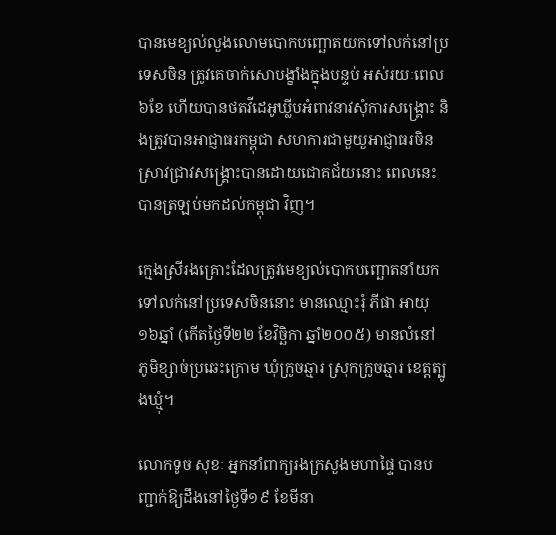បានមេខ្យល់លួងលោមបោកបញ្ឆោតយកទៅលក់នៅប្រទេសចិន ត្រូវគេចាក់សោបង្ខាំងក្នុងបន្ទប់ អស់រយៈពេល៦ខែ ហើយបានថតវីដេអូឃ្លីបអំពាវនាវសុំការសង្គ្រោះ និងត្រូវបានអាជ្ញាធរកម្ពុជា សហការជាមួយួអាជ្ញាធរចិន ស្រាវជ្រាវសង្គ្រោះបានដោយជោគជ័យនោះ ពេលនេះបានត្រឡប់មកដល់កម្ពុជា វិញ។

ក្មេងស្រីរងគ្រោះដែលត្រូវមេខ្យល់បោកបញ្ឆោតនាំយកទៅលក់នៅប្រទេសចិននោះ មានឈ្មោះរុំ ភីផា អាយុ១៦ឆ្នាំ (កើតថ្ងៃទី២២ ខែវិច្ឆិកា ឆ្នាំ២០០៥) មានលំនៅ ភូមិខ្សាច់ប្រឆេះក្រោម ឃុំក្រូចឆ្មារ ស្រុកក្រូចឆ្មារ ខេត្តត្បូងឃ្មុំ។

លោកទូច សុខៈ អ្នកនាំពាក្យរងក្រសួងមហាផ្ទៃ បានបញ្ជាក់ឱ្យដឹងនៅថ្ងៃទី១៩ ខែមីនា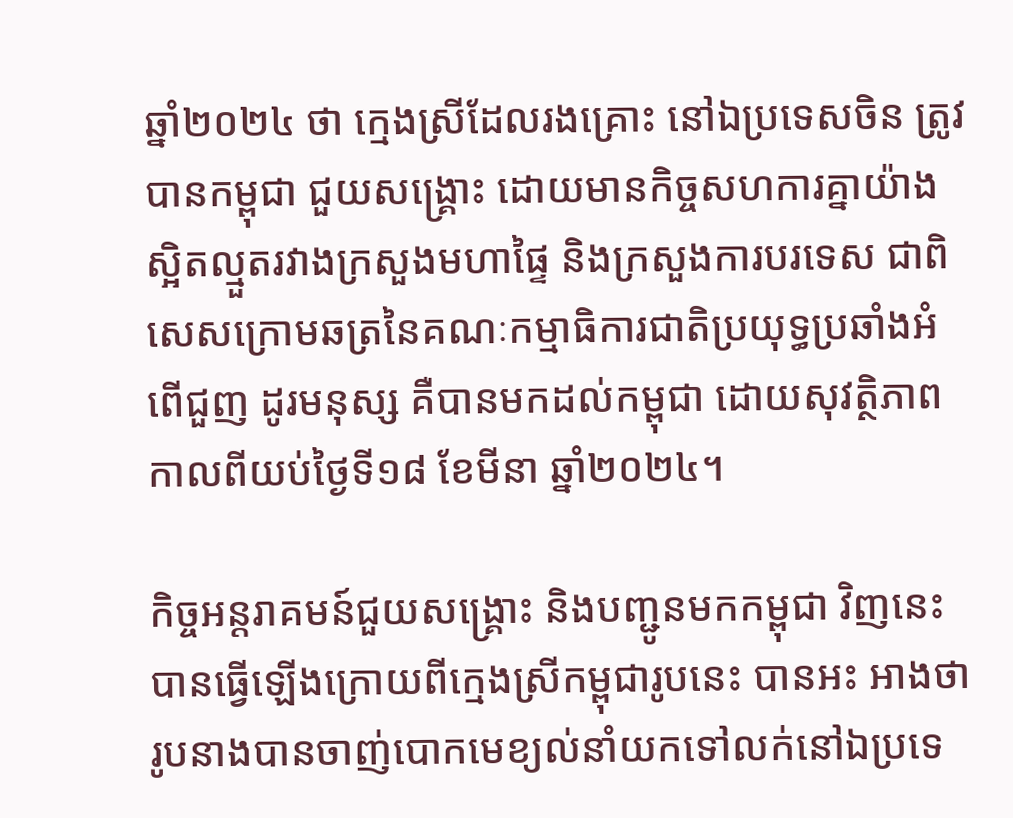ឆ្នាំ២០២៤ ថា ក្មេងស្រីដែលរងគ្រោះ នៅឯប្រទេសចិន ត្រូវបានកម្ពុជា ជួយសង្គ្រោះ ដោយមានកិច្ចសហការគ្នាយ៉ាងស្អិតល្មួតរវាងក្រសួងមហាផ្ទៃ និងក្រសួងការបរទេស ជាពិសេសក្រោមឆត្រនៃគណៈកម្មាធិការជាតិប្រយុទ្ធប្រឆាំងអំពើជួញ ដូរមនុស្ស គឺបានមកដល់កម្ពុជា ដោយសុវត្ថិភាព កាលពីយប់ថ្ងៃទី១៨ ខែមីនា ឆ្នាំ២០២៤។

កិច្ចអន្តរាគមន៍ជួយសង្គ្រោះ និងបញ្ជូនមកកម្ពុជា វិញនេះ បានធ្វើឡើងក្រោយពីក្មេងស្រីកម្ពុជារូបនេះ បានអះ អាងថា រូបនាងបានចាញ់បោកមេខ្យល់នាំយកទៅលក់នៅឯប្រទេ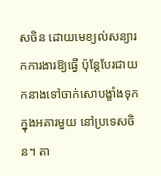សចិន ដោយមេខ្យល់សន្យារកការងារឱ្យធ្វើ ប៉ុន្តែបែរជាយកនាងទៅចាក់សោបង្ខាំងទុកក្នុងអគារមួយ នៅប្រទេសចិន។ តា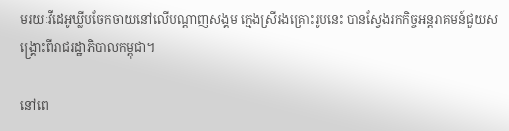មរយៈវីដេអូឃ្លីបចែកចាយនៅលើបណ្តាញសង្គម ក្មេងស្រីរងគ្រោះរូបនេះ បានស្វែងរកកិច្ចអន្តរាគមន៍ជួយសង្គ្រោះពីរាជរដ្ឋាភិបាលកម្ពុជា។

នៅពេ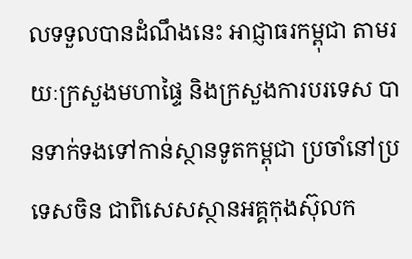លទទួលបានដំណឹងនេះ អាជ្ញាធរកម្ពុជា តាមរយៈក្រសួងមហាផ្ទៃ និងក្រសួងការបរទេស បានទាក់ទងទៅកាន់ស្ថានទូតកម្ពុជា ប្រចាំនៅប្រទេសចិន ជាពិសេសស្ថានអគ្គកុងស៊ុលក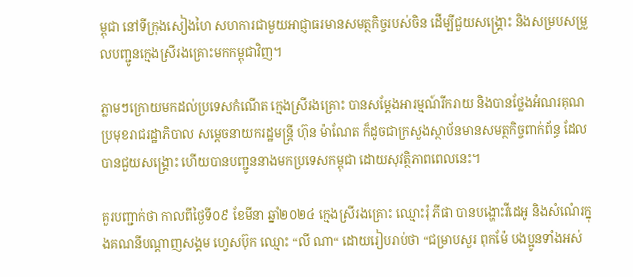ម្ពុជា នៅទីក្រុងសៀងហៃ សហការជាមួយអាជ្ញាធរមានសមត្ថកិច្ចរបស់ចិន ដើម្បីជួយសង្គ្រោះ និងសម្របសម្រួលបញ្ជូនក្មេងស្រីរងគ្រោះមកកម្ពុជាវិញ។

ភ្លាមៗក្រោយមកដល់ប្រទេសកំណើត ក្មេងស្រីរងគ្រោះ បានសម្តែងអារម្មណ៍រីករាយ និងបានថ្លែងអំណរគុណប្រមុខរាជរដ្ឋាភិបាល សម្តេចនាយករដ្ឋមន្ត្រី ហ៊ុន ម៉ាណែត ក៏ដូចជាក្រសួងស្ថាប័នមានសមត្ថកិច្ចពាក់ព័ន្ធ ដែលបានជួយសង្គ្រោះ ហើយបានបញ្ជូននាងមកប្រទេសកម្ពុជា ដោយសុវត្ថិភាពពេលនេះ។

គួរបញ្ជាក់ថា កាលពីថ្ងៃទី០៩ ខែមីនា ឆ្នាំ២០២៤ ក្មេងស្រីរងគ្រោះ ឈ្មោះរុំ ភីផា បានបង្ហោះវីដេអូ និងសំណេំរក្នុងគណនីបណ្តាញសង្គម ហ្វេសប៊ុក ឈ្មោះ “លី ណា“ ដោយរៀបរាប់ថា “ជម្រាបសួរ ពុកម៉ែ បងប្អូនទាំងអស់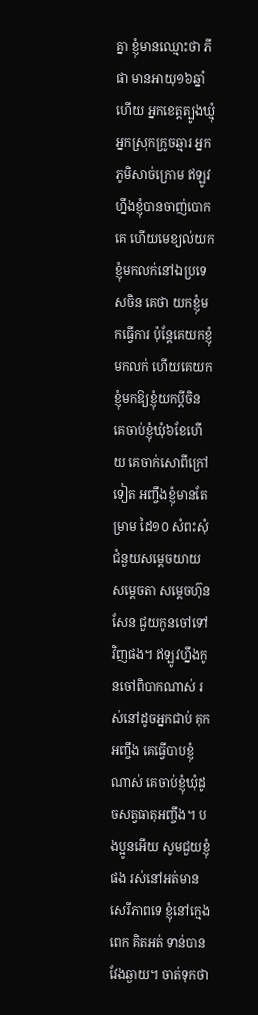គ្នា ខ្ញុំមានឈ្មោះថា ភីផា មានអាយុ១៦ឆ្នាំហើយ អ្នកខេត្តត្បូងឃ្មុំ អ្នកស្រុកក្រូចឆ្មារ អ្នកភូមិសាច់ក្រោម ឥឡូវហ្នឹងខ្ញុំបានចាញ់បោកគេ ហើយមេខ្យល់យកខ្ញុំមកលក់នៅឯប្រទេសចិន គេថា យកខ្ញុំមកធ្វើការ ប៉ុន្តែគេយកខ្ញុំមកលក់ ហើយគេយកខ្ញុំមកឱ្យខ្ញុំយកប្តីចិន គេចាប់ខ្ញុំឃុំ៦ខែហើយ គេចាក់សោពីក្រៅទៀត អញ្ចឹងខ្ញុំមានតែម្រាម ដៃ១០ សំពះសុំជំនួយសម្តេចយាយ សម្តេចតា សម្តេចហ៊ុន សែន ជួយកូនចៅទៅវិញផង។ ឥឡូវហ្នឹងកូនចៅពិបាកណាស់ រស់នៅដូចអ្នកជាប់ គុកអញ្ចឹង គេធ្វើបាបខ្ញុំណាស់ គេចាប់ខ្ញុំឃុំដូចសត្វធាតុអញ្ចឹង។ បងប្អូនអើយ សូមជួយខ្ញុំផង រស់នៅអត់មានសេរីភាពទេ ខ្ញុំនៅក្មេងពេក គិតអត់ ទាន់បានវែងឆ្ងាយ។ ចាត់ទុកថា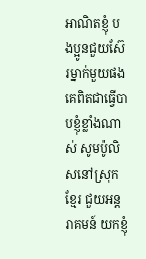អាណិតខ្ញុំ បងប្អូនជួយស៊ែរម្នាក់មួយផង គេពិតជាធ្វើបាបខ្ញុំខ្លាំងណាស់ សូមប៉ូលិសនៅស្រុកខ្មែរ ជួយអន្តរាគមន៍ យកខ្ញុំ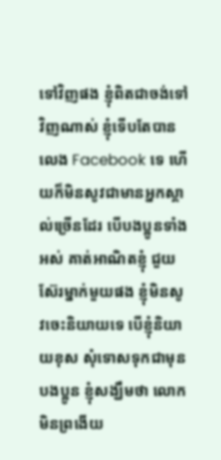ទៅវិញផង ខ្ញុំពិតជាចង់ទៅវិញណាស់ ខ្ញុំទើបតែបានលេង Facebook ទេ ហើយក៏មិនសូវជាមានអ្នកស្គាល់ច្រើនដែរ បើបងប្អូនទាំងអស់ គាត់អាណិតខ្ញុំ ជួយស៊ែរម្នាក់មួយផង ខ្ញុំមិនសូវចេះនិយាយទេ បើខ្ញុំនិយាយខុស សុំទោសទុកជាមុនបងប្អូន ខ្ញុំសង្ឃឹមថា លោកមិនព្រងើយ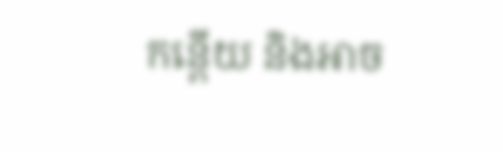កន្តើយ និងអាច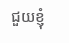ជួយខ្ញុំ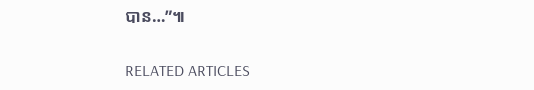បាន…”៕

RELATED ARTICLES